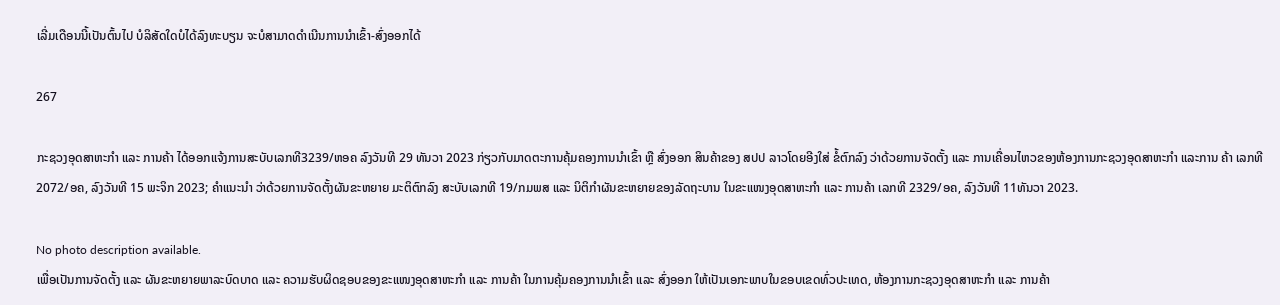ເລີ່ມເດືອນນີ້ເປັນຕົ້ນໄປ ບໍລິສັດໃດບໍໄດ້ລົງທະບຽນ ຈະບໍສາມາດດຳເນີນການນຳເຂົ້າ-ສົ່ງອອກໄດ້

267

ກະຊວງອຸດສາຫະກໍາ ແລະ ການຄ້າ ໄດ້ອອກແຈ້ງການສະບັບເລກທີ3239/ຫອຄ ລົງວັນທີ 29 ທັນວາ 2023 ກ່ຽວກັບມາດຕະການຄຸ້ມຄອງການນໍາເຂົ້າ ຫຼື ສົ່ງອອກ ສິນຄ້າຂອງ ສປປ ລາວໂດຍອີງໃສ່ ຂໍ້ຕົກລົງ ວ່າດ້ວຍການຈັດຕັ້ງ ແລະ ການເຄື່ອນໄຫວຂອງຫ້ອງການກະຊວງອຸດສາຫະກຳ ແລະການ ຄ້າ ເລກທີ 2072/ອຄ, ລົງວັນທີ 15 ພະຈິກ 2023; ຄໍາແນະນໍາ ວ່າດ້ວຍການຈັດຕັ້ງຜັນຂະຫຍາຍ ມະຕິຕົກລົງ ສະບັບເລກທີ 19/ກມພສ ແລະ ນິຕິກໍາຜັນຂະຫຍາຍຂອງລັດຖະບານ ໃນຂະແໜງອຸດສາຫະກຳ ແລະ ການຄ້າ ເລກທີ 2329/ອຄ, ລົງວັນທີ 11ທັນວາ 2023.

No photo description available.
ເພື່ອເປັນການຈັດຕັ້ງ ແລະ ຜັນຂະຫຍາຍພາລະບົດບາດ ແລະ ຄວາມຮັບຜິດຊອບຂອງຂະແໜງອຸດສາຫະກຳ ແລະ ການຄ້າ ໃນການຄຸ້ມຄອງການນຳເຂົ້າ ແລະ ສົ່ງອອກ ໃຫ້ເປັນເອກະພາບໃນຂອບເຂດທົ່ວປະເທດ, ຫ້ອງການກະຊວງອຸດສາຫະກໍາ ແລະ ການຄ້າ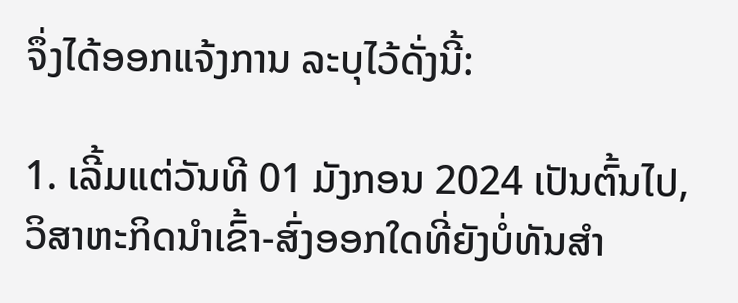ຈຶ່ງໄດ້ອອກແຈ້ງການ ລະບຸໄວ້ດັ່ງນີ້:

1. ເລີ້ມແຕ່ວັນທີ 01 ມັງກອນ 2024 ເປັນຕົ້ນໄປ, ວິສາຫະກິດນຳເຂົ້າ-ສົ່ງອອກໃດທີ່ຍັງບໍ່ທັນສຳ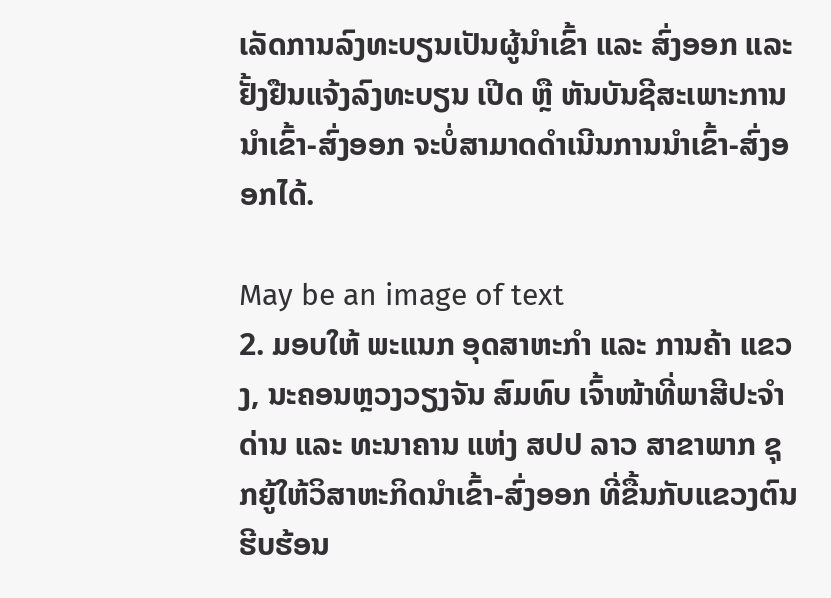ເລັດການລົງທະບຽນເປັນຜູ້ນຳເຂົ້າ ແລະ ສົ່ງອອກ ແລະ ຢັ້ງຢືນແຈ້ງລົງທະບຽນ ເປີດ ຫຼື ຫັນບັນຊີສະເພາະການນຳເຂົ້າ-ສົ່ງອອກ ຈະບໍ່ສາມາດດຳເນີນການນຳເຂົ້າ-ສົ່ງອອກໄດ້.

May be an image of text
2. ມອບໃຫ້ ພະແນກ ອຸດສາຫະກຳ ແລະ ການຄ້າ ແຂວງ, ນະຄອນຫຼວງວຽງຈັນ ສົມທົບ ເຈົ້າໜ້າທີ່ພາສີປະຈຳດ່ານ ແລະ ທະນາຄານ ແຫ່ງ ສປປ ລາວ ສາຂາພາກ ຊຸກຍູ້ໃຫ້ວິສາຫະກິດນຳເຂົ້າ-ສົ່ງອອກ ທີ່ຂື້ນກັບແຂວງຕົນ ຮີບຮ້ອນ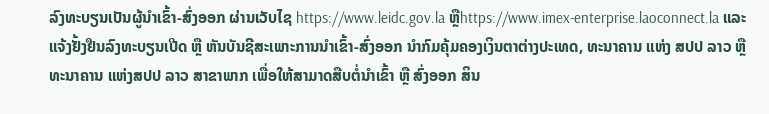ລົງທະບຽນເປັນຜູ້ນຳເຂົ້າ-ສົ່ງອອກ ຜ່ານເວັບໄຊ https://www.leidc.gov.la ຫຼືhttps://www.imex-enterprise.laoconnect.la ແລະ ແຈ້ງຢັ້ງຢືນລົງທະບຽນເປີດ ຫຼື ຫັນບັນຊີສະເພາະການນຳເຂົ້າ-ສົ່ງອອກ ນໍາກົມຄຸ້ມຄອງເງິນຕາຕ່າງປະເທດ, ທະນາຄານ ແຫ່ງ ສປປ ລາວ ຫຼື ທະນາຄານ ແຫ່ງສປປ ລາວ ສາຂາພາກ ເພື່ອໃຫ້ສາມາດສືບຕໍ່ນຳເຂົ້າ ຫຼື ສົ່ງອອກ ສິນ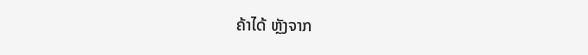ຄ້າໄດ້ ຫຼັງຈາກ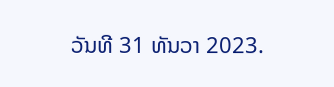ວັນທີ 31 ທັນວາ 2023.